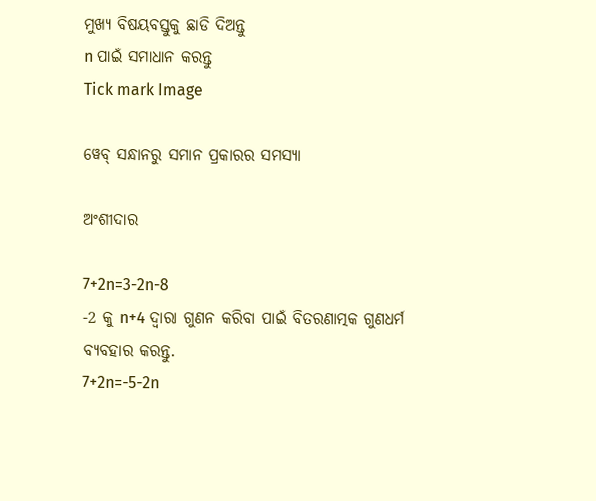ମୁଖ୍ୟ ବିଷୟବସ୍ତୁକୁ ଛାଡି ଦିଅନ୍ତୁ
n ପାଇଁ ସମାଧାନ କରନ୍ତୁ
Tick mark Image

ୱେବ୍ ସନ୍ଧାନରୁ ସମାନ ପ୍ରକାରର ସମସ୍ୟା

ଅଂଶୀଦାର

7+2n=3-2n-8
-2 କୁ n+4 ଦ୍ୱାରା ଗୁଣନ କରିବା ପାଇଁ ବିତରଣାତ୍ମକ ଗୁଣଧର୍ମ ବ୍ୟବହାର କରନ୍ତୁ.
7+2n=-5-2n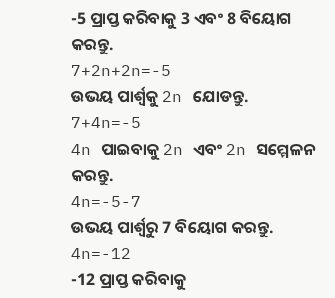-5 ପ୍ରାପ୍ତ କରିବାକୁ 3 ଏବଂ 8 ବିୟୋଗ କରନ୍ତୁ.
7+2n+2n=-5
ଉଭୟ ପାର୍ଶ୍ଵକୁ 2n ଯୋଡନ୍ତୁ.
7+4n=-5
4n ପାଇବାକୁ 2n ଏବଂ 2n ସମ୍ମେଳନ କରନ୍ତୁ.
4n=-5-7
ଉଭୟ ପାର୍ଶ୍ୱରୁ 7 ବିୟୋଗ କରନ୍ତୁ.
4n=-12
-12 ପ୍ରାପ୍ତ କରିବାକୁ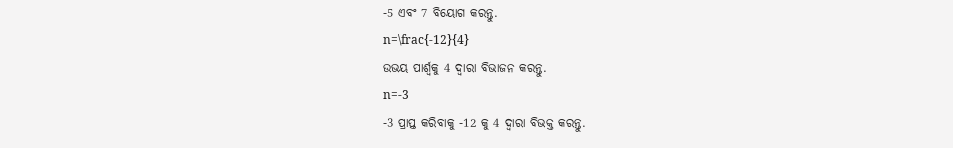-5 ଏବଂ 7 ବିୟୋଗ କରନ୍ତୁ.
n=\frac{-12}{4}
ଉଭୟ ପାର୍ଶ୍ୱକୁ 4 ଦ୍ୱାରା ବିଭାଜନ କରନ୍ତୁ.
n=-3
-3 ପ୍ରାପ୍ତ କରିବାକୁ -12 କୁ 4 ଦ୍ୱାରା ବିଭକ୍ତ କରନ୍ତୁ.